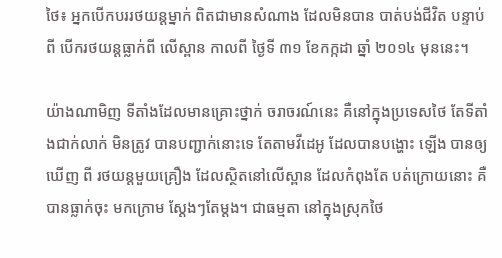ថៃ៖ អ្នកបើកបររថយន្ដម្នាក់ ពិតជាមានសំណាង ដែលមិនបាន បាត់បង់ជីវិត បន្ទាប់ពី បើករថយន្ដធ្លាក់ពី លើស្ពាន កាលពី ថ្ងៃទី ៣១ ខែកក្កដា ឆ្នាំ ២០១៤ មុននេះ។

យ៉ាងណាមិញ ទីតាំងដែលមានគ្រោះថ្នាក់ ចរាចរណ៍នេះ គឺនៅក្នុងប្រទេសថៃ តែទីតាំងជាក់លាក់ មិនត្រូវ បានបញ្ជាក់នោះទេ តែតាមវីដេអូ ដែលបានបង្ហោះ ឡើង បានឲ្យឃើញ ពី រថយន្ដមួយគ្រឿង ដែលស្ថិតនៅលើស្ពាន ដែលកំពុងតែ បត់ក្រោយនោះ គឺ បានធ្លាក់ចុះ មកក្រោម ស្ដែងៗតែម្ដង។ ជាធម្មតា នៅក្នុងស្រុកថៃ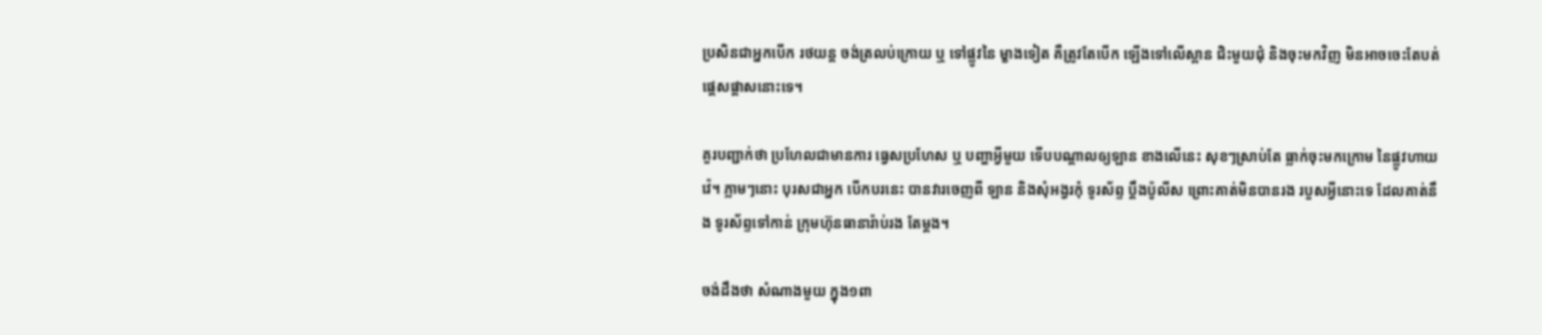ប្រសិនជាអ្នកបើក រថយន្ដ ចង់ត្រលប់ក្រោយ ឬ ទៅផ្លូវនៃ ម្ខាងទៀត គឺត្រូវតែបើក ឡើងទៅលើស្ពាន ជិះមួយជុំ និងចុះមកវិញ មិនអាចចេះតែបត់ ផ្ដេសផ្ដាសនោះទេ។

គួរបញ្ជាក់ថា ប្រហែលជាមានការ ធ្វេសប្រហែស ឬ បញ្ហាអ្វីមួយ ទើបបណ្ដាលឲ្យឡាន ខាងលើនេះ សុខៗស្រាប់តែ ធ្លាក់ចុះមកក្រោម នៃផ្លូវហាយវ៉េ។ ភ្លាមៗនោះ បុរសជាអ្នក បើកបរនេះ បានវារចេញពី ឡាន និងសុំអង្វរកុំ ទូរស័ព្ទ ប្ដឹងប៉ូលីស ព្រោះគាត់មិនបានរង របួសអ្វីនោះទេ ដែលគាត់នឹង ទូរស័ព្ទទៅកាន់ ក្រុមហ៊ុនធានារ៉ាប់រង តែម្ដង។

ចង់ដឹងថា សំណាងមួយ ក្នុង១ពា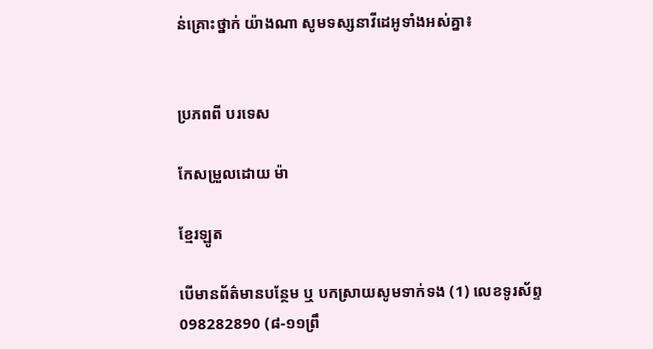ន់គ្រោះថ្នាក់ យ៉ាងណា សូមទស្សនាវីដេអូទាំងអស់គ្នា៖


ប្រភពពី បរទេស

កែសម្រួលដោយ ម៉ា

ខ្មែរឡូត

បើមានព័ត៌មានបន្ថែម ឬ បកស្រាយសូមទាក់ទង (1) លេខទូរស័ព្ទ 098282890 (៨-១១ព្រឹ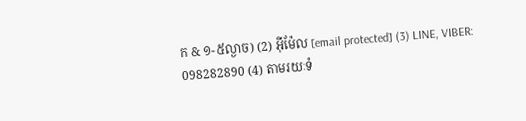ក & ១-៥ល្ងាច) (2) អ៊ីម៉ែល [email protected] (3) LINE, VIBER: 098282890 (4) តាមរយៈទំ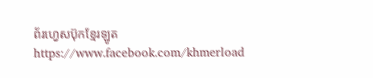ព័រហ្វេសប៊ុកខ្មែរឡូត https://www.facebook.com/khmerload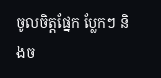ចូលចិត្តផ្នែក ប្លែកៗ និងច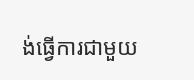ង់ធ្វើការជាមួយ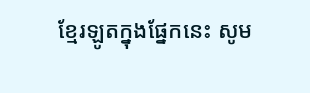ខ្មែរឡូតក្នុងផ្នែកនេះ សូម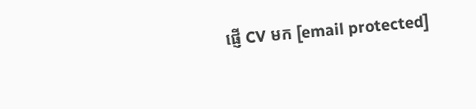ផ្ញើ CV មក [email protected]